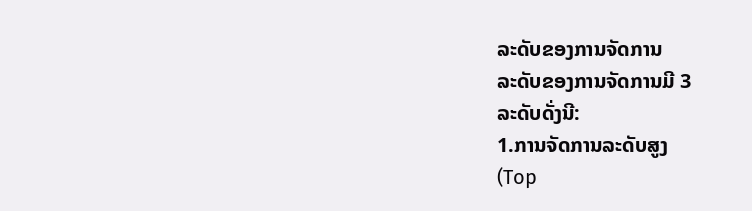ລະດັບຂອງການຈັດການ
ລະດັບຂອງການຈັດການມີ 3
ລະດັບດັ່ງນີ:
1.ການຈັດການລະດັບສູງ
(Top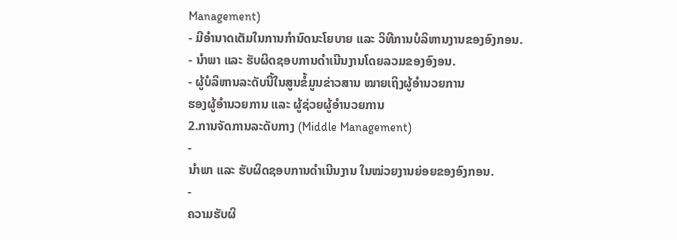Management)
- ມີອຳນາດເຕັມໃນການກຳນົດນະໂຍບາຍ ແລະ ວິທີການບໍລິຫານງານຂອງອົງກອນ.
- ນຳພາ ແລະ ຮັບຜິດຊອບການດຳເນີນງານໂດຍລວມຂອງອົງອນ.
- ຜູ້ບໍລິຫານລະດັບນີ້ໃນສູນຂໍ້ມູນຂ່າວສານ ໝາຍເຖິງຜູ້ອຳນວຍການ
ຮອງຜູ້ອຳນວຍການ ແລະ ຜູ້ຊ່ວຍຜູ້ອຳນວຍການ
2.ການຈັດການລະດັບກາງ (Middle Management)
-
ນຳພາ ແລະ ຮັບຜິດຊອບການດຳເນີນງານ ໃນໝ່ວຍງານຍ່ອຍຂອງອົງກອນ.
-
ຄວາມຮັບຜິ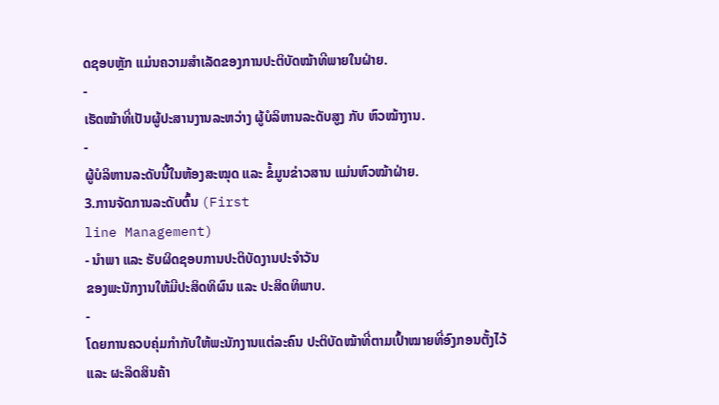ດຊອບຫຼັກ ແມ່ນຄວາມສຳເລັດຂອງການປະຕິບັດໝ້າທີພາຍໃນຝ່າຍ.
-
ເຮັດໝ້າທີ່ເປັນຜູ້ປະສານງານລະຫວ່າງ ຜູ້ບໍລິຫານລະດັບສູງ ກັບ ຫົວໝ້າງານ.
-
ຜູ້ບໍລິຫານລະດັບນີ້ໃນຫ້ອງສະໝຸດ ແລະ ຂໍ້ມູນຂ່າວສານ ແມ່ນຫົວໝ້າຝ່າຍ.
3.ການຈັດການລະດັບຕົ້ນ (First
line Management)
- ນຳພາ ແລະ ຮັບຜິດຊອບການປະຕິບັດງານປະຈຳວັນ
ຂອງພະນັກງານໃຫ້ມີປະສິດທິຜົນ ແລະ ປະສິດທິພາບ.
-
ໂດຍການຄວບຄຸ່ມກຳກັບໃຫ້ພະນັກງານແຕ່ລະຄົນ ປະຕິບັດໝ້າທີ່ຕາມເປົ້າໝາຍທີ່ອົງກອນຕັ້ງໄວ້
ແລະ ຜະລິດສິນຄ້າ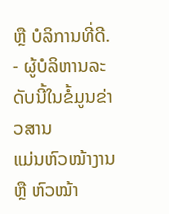ຫຼື ບໍລິການທີ່ດີ.
- ຜູ້ບໍລິຫານລະດັບນີ້ໃນຂໍ້ມູນຂ່າວສານ
ແມ່ນຫົວໝ້າງານ ຫຼື ຫົວໝ້າ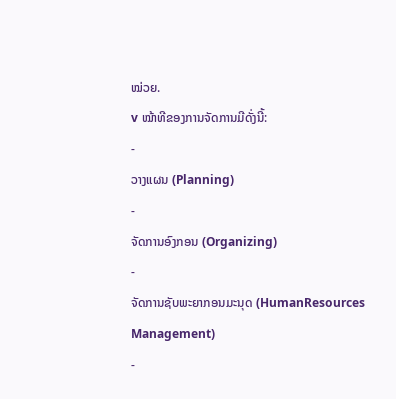ໝ່ວຍ.
v ໝ້າທີຂອງການຈັດການມີດັ່ງນີ້:
-
ວາງແຜນ (Planning)
-
ຈັດການອົງກອນ (Organizing)
-
ຈັດການຊັບພະຍາກອນມະນຸດ (HumanResources
Management)
-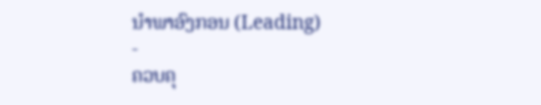ນຳພາອົງກອນ (Leading)
-
ຄວບຄຸ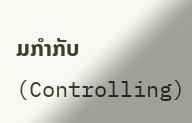ມກຳກັບ (Controlling)